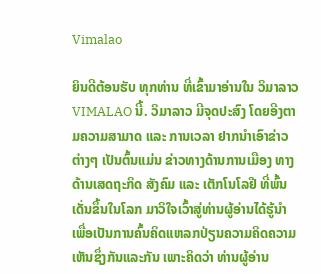Vimalao

ຍິນດີຕ້ອນຮັບ ທຸກທ່ານ ທີ່ເຂົ້າມາອ່ານໃນ ວິມາລາວ VIMALAO ນີ້. ວິມາລາວ ມີຈຸດປະສົງ ໂດຍອີງຕາມຄວາມສາມາດ ແລະ ການເວລາ ຢາກນຳເອົາຂ່າວຕ່າງໆ ເປັນຕົ້ນແມ່ນ ຂ່າວທາງດ້ານການເມືອງ ທາງດ້ານເສດຖະກິດ ສັງຄົມ ແລະ ເຕັກໂນໂລຢີ ທີ່ພົ້ນເດັ່ນຂຶ້ນໃນໂລກ ມາວິໃຈເວົ້າສູ່ທ່ານຜູ້ອ່ານໄດ້ຮູ້ນຳ ເພື່ອເປັນການຄົ້ນຄິດແຫລກປ່ຽນຄວາມຄິດຄວາມເຫັນຊຶ່ງກັນແລະກັນ ເພາະຄິດວ່າ ທ່ານຜູ້ອ່ານ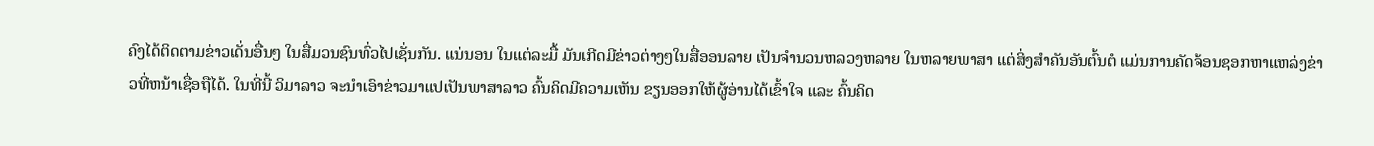ຄົງໄດ້ຕິດຕາມຂ່າວເດັ່ນອື່ນໆ ໃນສື່ມວນຊົນທົ່ວໄປເຊັ່ນກັນ. ແນ່ນອນ ໃນແຕ່ລະມື້ ມັນເກີດມີຂ່າວຕ່າງໆໃນສື່ອອນລາຍ ເປັນຈຳນວນຫລວງຫລາຍ ໃນຫລາຍພາສາ ແຕ່ສິ່ງສຳຄັນອັນຕົ້ນຕໍ ແມ່ນການຄັດຈ້ອນຊອກຫາແຫລ່ງຂ່າວທີ່ຫນ້າເຊື່ອຖືໄດ້. ໃນທີ່ນີ້ ວິມາລາວ ຈະນຳເອົາຂ່າວມາແປເປັນພາສາລາວ ຄົ້ນຄິດມີຄວາມເຫັນ ຂຽນອອກໃຫ້ຜູ້ອ່ານໄດ້ເຂົ້າໃຈ ແລະ ຄົ້ນຄິດ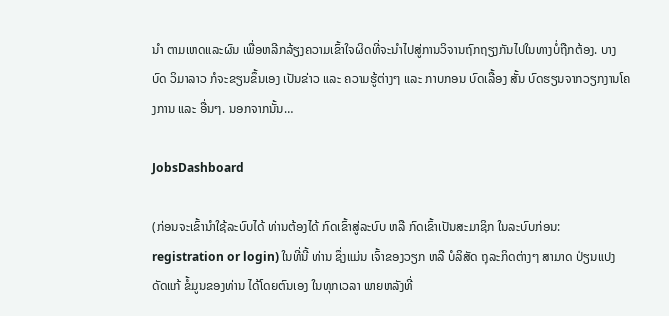ນຳ ຕາມເຫດແລະຜົນ ເພື່ອຫລີກລ້ຽງຄວາມເຂົ້າໃຈຜິດທີ່ຈະນໍາໄປສູ່ການວິຈານຖົກຖຽງກັນໄປໃນທາງບໍ່ຖືກຕ້ອງ. ບາງບົດ ວິມາລາວ ກໍຈະຂຽນຂຶ້ນເອງ ເປັນຂ່າວ ແລະ ຄວາມຮູ້ຕ່າງໆ ແລະ ກາບກອນ ບົດເລື້ອງ ສັ້ນ ບົດຮຽນຈາກວຽກງານໂຄງການ ແລະ ອື່ນໆ. ນອກຈາກນັ້ນ…

JobsDashboard

(ກ່ອນຈະເຂົ້ານໍາໃຊ້ລະບົບໄດ້ ທ່ານຕ້ອງໄດ້ ກົດເຂົ້າສູ່ລະບົບ ຫລື ກົດເຂົ້າເປັນສະມາຊິກ ໃນລະບົບກ່ອນ: registration or login) ໃນທີ່ນີ້ ທ່ານ ຊຶ່ງແມ່ນ ເຈົ້າຂອງວຽກ ຫລື ບໍລິສັດ ຖຸລະກິດຕ່າງໆ ສາມາດ ປ່ຽນແປງ ດັດແກ້ ຂໍ້ມູນຂອງທ່ານ ໄດ້ໂດຍຕົນເອງ ໃນທຸກເວລາ ພາຍຫລັງທີ່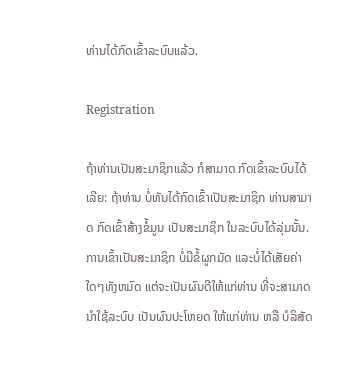ທ່ານໄດ້ກົດເຂົ້າລະບົບແລ້ວ.

Registration

ຖ້າທ່ານເປັນສະມາຊິກແລ້ວ ກໍສາມາດ ກົດເຂົ້າລະບົບໄດ້ເລີຍ: ຖ້າທ່ານ ບໍ່ທັນໄດ້ກົດເຂົ້າເປັນສະມາຊິກ ທ່ານສາມາດ ກົດເຂົ້າສ້າງຂໍ້ມູນ ເປັນສະມາຊິກ ໃນລະບົບໄດ້ລຸ່ມນັ້ນ. ການເຂົ້າເປັນສະມາຊິກ ບໍ່ມີຂໍ້ຜູກມັດ ແລະບໍ່ໄດ້ເສັຍຄ່າໃດໆທັງຫມົດ ແຕ່ຈະເປັນຜົນດີໃຫ້ແກ່ທ່ານ ທີ່ຈະສາມາດ ນໍາໃຊ້ລະບົບ ເປັນຜົນປະໂຫຍດ ໃຫ້ແກ່ທ່ານ ຫລື ບໍລິສັດ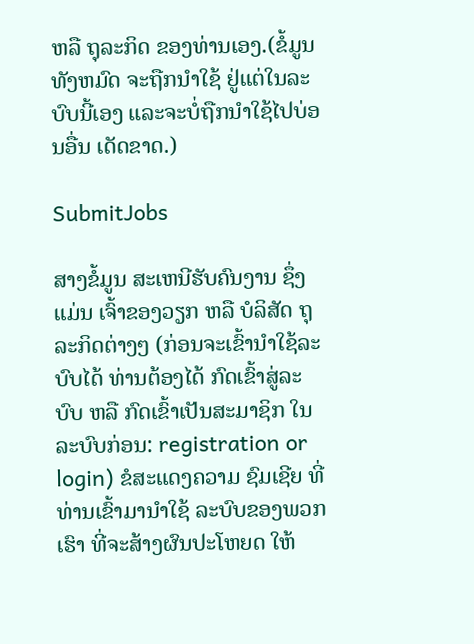ຫລື ຖຸລະກິດ ຂອງທ່ານເອງ.(ຂໍ້ມູນທັງຫມົດ ຈະຖືກນໍາໃຊ້ ຢູ່ແຕ່ໃນລະບົບນີ້ເອງ ແລະຈະບໍ່ຖືກນໍາໃຊ້ໄປບ່ອນອື່ນ ເດັດຂາດ.)

SubmitJobs

ສາງຂໍ້ມູນ ສະເຫນີຮັບຄົນງານ ຊຶ່ງແມ່ນ ເຈົ້າຂອງວຽກ ຫລື ບໍລິສັດ ຖຸລະກິດຕ່າງໆ (ກ່ອນຈະເຂົ້ານໍາໃຊ້ລະບົບໄດ້ ທ່ານຕ້ອງໄດ້ ກົດເຂົ້າສູ່ລະບົບ ຫລື ກົດເຂົ້າເປັນສະມາຊິກ ໃນລະບົບກ່ອນ: registration or login) ຂໍສະແດງຄວາມ ຊົມເຊີຍ ທີ່ທ່ານເຂົ້າມານໍາໃຊ້ ລະບົບຂອງພວກເຮົາ ທີ່ຈະສ້າງຜົນປະໂຫຍດ ໃຫ້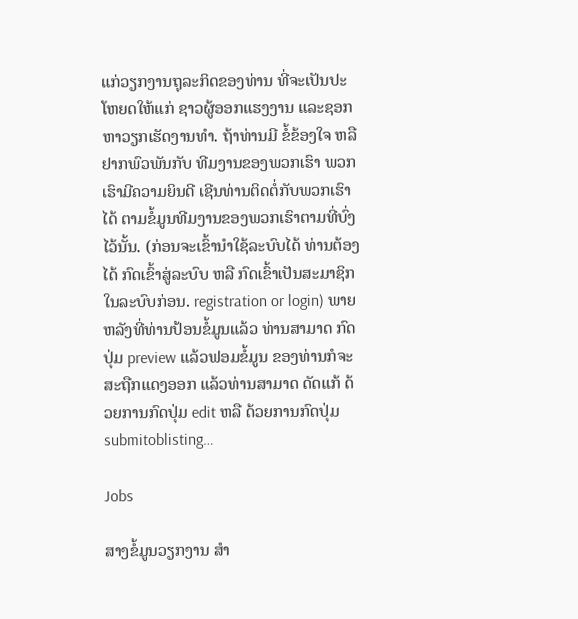ແກ່ວຽກງານຖຸລະກິດຂອງທ່ານ ທີ່ຈະເປັນປະໂຫຍດໃຫ້ແກ່ ຊາວຜູ້ອອກແຮງງານ ແລະຊອກຫາວຽກເຮັດງານທໍາ. ຖ້າທ່ານມີ ຂໍ້ຂ້ອງໃຈ ຫລື ຢາກພົວພັນກັບ ທີມງານຂອງພວກເຮົາ ພວກເຮົາມີຄວາມຍິນດີ ເຊີນທ່ານຕິດຕໍ່ກັບພວກເຮົາໄດ້ ຕາມຂໍ້ມູນທີມງານຂອງພວກເຮົາຕາມທີ່ບົ່ງໄວ້ນັ້ນ. (ກ່ອນຈະເຂົ້ານໍາໃຊ້ລະບົບໄດ້ ທ່ານຕ້ອງໄດ້ ກົດເຂົ້າສູ່ລະບົບ ຫລື ກົດເຂົ້າເປັນສະມາຊິກ ໃນລະບົບກ່ອນ. registration or login) ພາຍຫລັງທີ່ທ່ານປ້ອນຂໍ້ມູນແລ້ວ ທ່ານສາມາດ ກົດປຸ່ມ preview ແລ້ວຟອມຂໍ້ມູນ ຂອງທ່ານກໍຈະສະຖືກແດງອອກ ແລ້ວທ່ານສາມາດ ດັດແກ້ ດ້ວຍການກົດປຸ່ມ edit ຫລື ດ້ວຍການກົດປຸ່ມ submitoblisting…

Jobs

ສາງຂໍ້ມູນວຽກງານ ສໍາ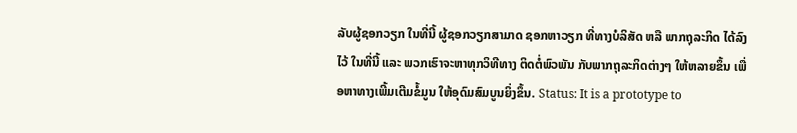ລັບຜູ້ຊອກວຽກ ໃນທີ່ນີ້ ຜູ້ຊອກວຽກສາມາດ ຊອກຫາວຽກ ທີ່ທາງບໍລິສັດ ຫລື ພາກຖຸລະກິດ ໄດ້ລົງໄວ້ ໃນທີ່ນີ້ ແລະ ພວກເຮົາຈະຫາທຸກວິທີທາງ ຕິດຕໍ່ພົວພັນ ກັບພາກຖຸລະກິດຕ່າງໆ ໃຫ້ຫລາຍຂຶ້ນ ເພື່ອຫາທາງເພີ້ມເຕີມຂໍ້ມູນ ໃຫ້ອຸດົມສົມບູນຍິ່ງຂຶ້ນ. Status: It is a prototype to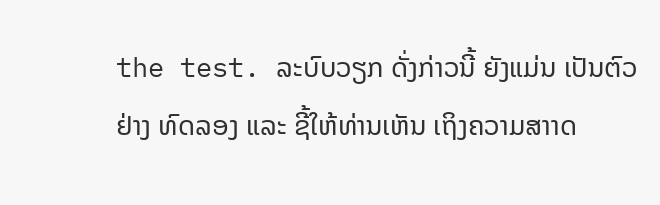the test. ລະບົບວຽກ ດັ່ງກ່າວນີ້ ຍັງແມ່ນ ເປັນຕົວຢ່າງ ທົດລອງ ແລະ ຊີ້ໃຫ້ທ່ານເຫັນ ເຖິງຄວາມສາາດ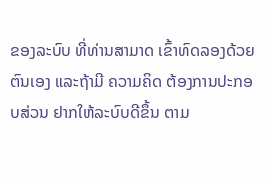ຂອງລະບົບ ທີ່ທ່ານສາມາດ ເຂົ້າທົດລອງດ້ວຍຕົນເອງ ແລະຖ້າມີ ຄວາມຄິດ ຕ້ອງການປະກອບສ່ວນ ຢາກໃຫ້ລະບົບດີຂຶ້ນ ຕາມ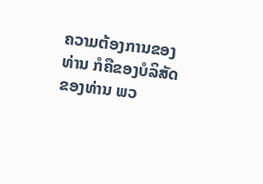ຄວາມຕ້ອງການຂອງ ທ່ານ ກໍຄືຂອງບໍລິສັດ ຂອງທ່ານ ພວ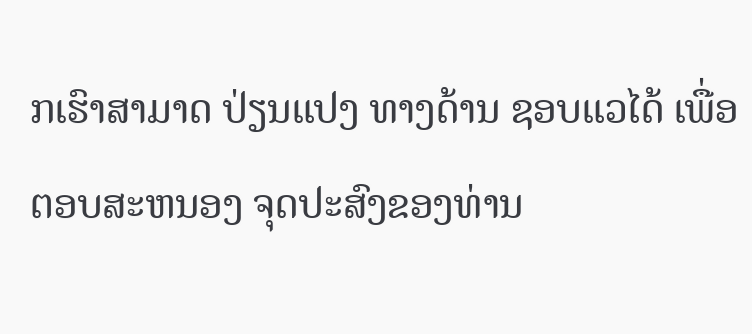ກເຮົາສາມາດ ປ່ຽນແປງ ທາງດ້ານ ຊອບແວໄດ້ ເພື່ອຕອບສະຫນອງ ຈຸດປະສົງຂອງທ່ານ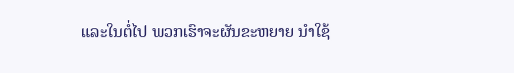ແລະໃນຕໍ່ໄປ ພວກເຮົາຈະຜັນຂະຫຍາຍ ນໍາໃຊ້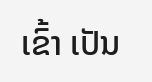ເຂົ້າ ເປັນ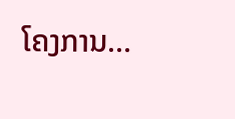ໂຄງການ…